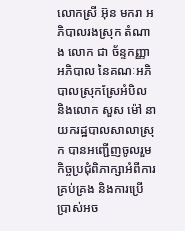លោកស្រី អ៊ុន មករា អភិបាលរងស្រុក តំណាង លោក ជា ច័ន្ទកញ្ញា អភិបាល នៃគណៈអភិបាលស្រុកស្រែអំបិល និងលោក សួស ម៉ៅ នាយករដ្ឋបាលសាលាស្រុក បានអញ្ជើញចូលរួមកិច្ចប្រជុំពិភាក្សាអំពីការគ្រប់គ្រង និងការប្រើ ប្រាស់អច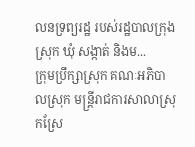លនទ្រព្យរដ្ឋ របស់រដ្ឋបាលក្រុង ស្រុក ឃុំ សង្កាត់ និងម...
ក្រុមប្រឹក្សាស្រុក គណៈអភិបាលស្រុក មន្រ្តីរាជការសាលាស្រុកស្រែ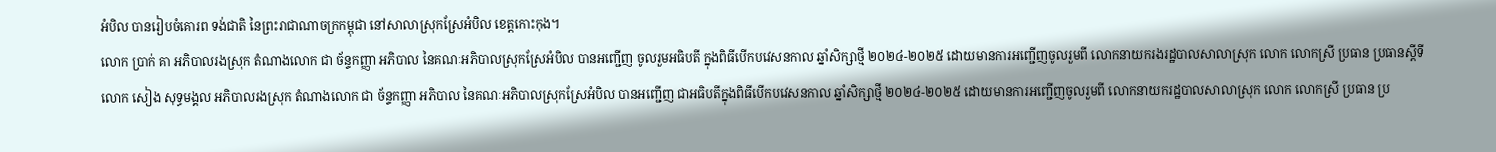អំបិល បានរៀបចំគោរព ទង់ជាតិ នៃព្រះរាជាណាចក្រកម្ពុជា នៅសាលាស្រុកស្រែអំបិល ខេត្តកោះកុង។
លោក ប្រាក់ គា អភិបាលរងស្រុក តំណាងលោក ជា ច័ន្ទកញ្ញា អភិបាល នៃគណៈអភិបាលស្រុកស្រែអំបិល បានអញ្ជើញ ចូលរួមអធិបតី ក្នុងពិធីបើកបវេសនកាល ឆ្នាំសិក្សាថ្មី ២០២៤-២០២៥ ដោយមានការអញ្ជើញចូលរួមពី លោកនាយករងរដ្ឋបាលសាលាស្រុក លោក លោកស្រី ប្រធាន ប្រធានស្តីទី
លោក សៀង សុទ្ធមង្គល អភិបាលរងស្រុក តំណាងលោក ជា ច័ន្ទកញ្ញា អភិបាល នៃគណៈអភិបាលស្រុកស្រែអំបិល បានអញ្ជើញ ជាអធិបតីក្នុងពិធីបើកបវេសនកាល ឆ្នាំសិក្សាថ្មី ២០២៤-២០២៥ ដោយមានការអញ្ជើញចូលរួមពី លោកនាយករដ្ឋបាលសាលាស្រុក លោក លោកស្រី ប្រធាន ប្រ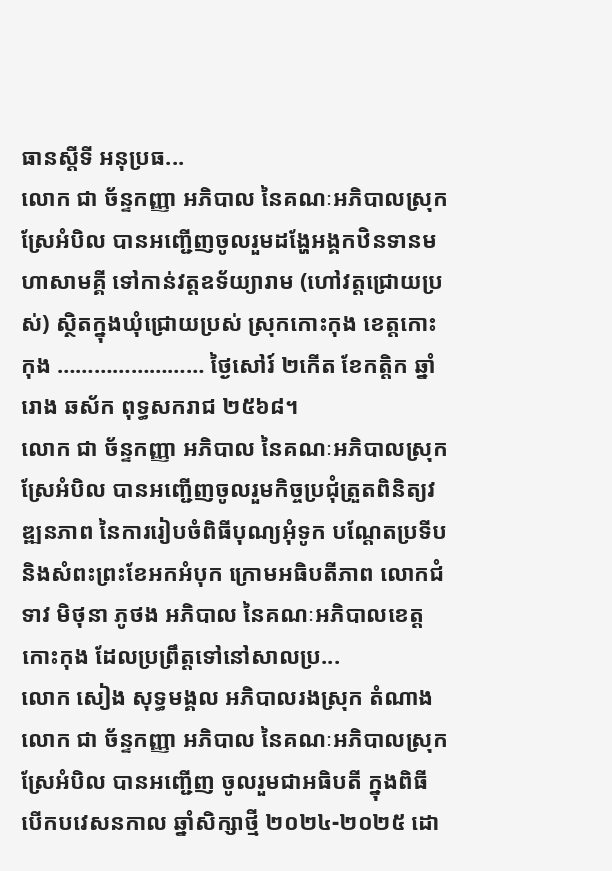ធានស្តីទី អនុប្រធ...
លោក ជា ច័ន្ទកញ្ញា អភិបាល នៃគណៈអភិបាលស្រុកស្រែអំបិល បានអញ្ជើញចូលរួមដង្ហែអង្គកឋិនទានមហាសាមគ្គី ទៅកាន់វត្តឧទ័យ្យារាម (ហៅវត្តជ្រោយប្រស់) ស្ថិតក្នុងឃុំជ្រោយប្រស់ ស្រុកកោះកុង ខេត្តកោះកុង …………………… ថ្ងៃសៅរ៍ ២កើត ខែកត្តិក ឆ្នាំរោង ឆស័ក ពុទ្ធសករាជ ២៥៦៨។
លោក ជា ច័ន្ទកញ្ញា អភិបាល នៃគណៈអភិបាលស្រុកស្រែអំបិល បានអញ្ជើញចូលរួមកិច្ចប្រជុំត្រួតពិនិត្យវឌ្ឍនភាព នៃការរៀបចំពិធីបុណ្យអុំទូក បណ្តែតប្រទីប និងសំពះព្រះខែអកអំបុក ក្រោមអធិបតីភាព លោកជំទាវ មិថុនា ភូថង អភិបាល នៃគណៈអភិបាលខេត្តកោះកុង ដែលប្រព្រឹត្តទៅនៅសាលប្រ...
លោក សៀង សុទ្ធមង្គល អភិបាលរងស្រុក តំណាងលោក ជា ច័ន្ទកញ្ញា អភិបាល នៃគណៈអភិបាលស្រុកស្រែអំបិល បានអញ្ជើញ ចូលរួមជាអធិបតី ក្នុងពិធីបើកបវេសនកាល ឆ្នាំសិក្សាថ្មី ២០២៤-២០២៥ ដោ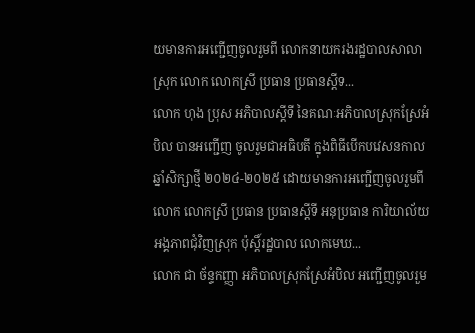យមានការអញ្ជើញចូលរួមពី លោកនាយករងរដ្ឋបាលសាលាស្រុក លោក លោកស្រី ប្រធាន ប្រធានស្តីទ...
លោក ហុង ប្រុស អភិបាលស្តីទី នៃគណៈអភិបាលស្រុកស្រែអំបិល បានអញ្ជើញ ចូលរួមជាអធិបតី ក្នុងពិធីបើកបវេសនកាល ឆ្នាំសិក្សាថ្មី ២០២៤-២០២៥ ដោយមានការអញ្ជើញចូលរួមពី លោក លោកស្រី ប្រធាន ប្រធានស្តីទី អនុប្រធាន ការិយាល័យអង្គភាពជុំវិញស្រុក ប៉ុស្តិ៍រដ្ឋបាល លោកមេឃ...
លោក ជា ច័ន្ទកញ្ញា អភិបាលស្រុកស្រែអំបិល អញ្ជើញចូលរួម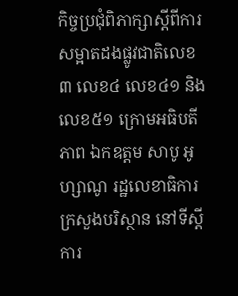កិច្ចប្រជុំពិភាក្សាស្ដីពីការសម្អាតដងផ្លូវជាតិលេខ៣ លេខ៤ លេខ៤១ និងលេខ៥១ ក្រោមអធិបតីភាព ឯកឧត្តម សាបូ អូហ្សាណូ រដ្ឋលេខាធិការក្រសួងបរិស្ថាន នៅទីស្ដីការ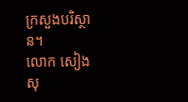ក្រសួងបរិស្ថាន។
លោក សៀង សុ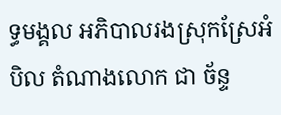ទ្ធមង្គល អភិបាលរងស្រុកស្រែអំបិល តំណាងលោក ជា ច័ន្ទ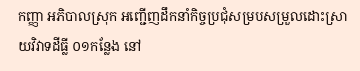កញ្ញា អភិបាលស្រុក អញ្ជើញដឹកនាំកិច្ចប្រជុំសម្របសម្រួលដោះស្រាយវិវាទដីធ្លី ០១កន្លែង នៅ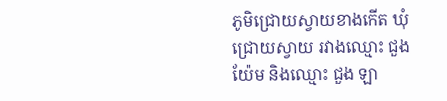ភូមិជ្រោយស្វាយខាងកើត ឃុំជ្រោយស្វាយ រវាងឈ្មោះ ជួង យ៉ែម និងឈ្មោះ ជួង ឡា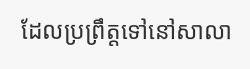ដែលប្រព្រឹត្តទៅនៅសាលា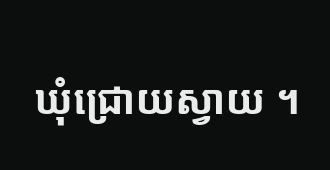ឃុំជ្រោយស្វាយ ។